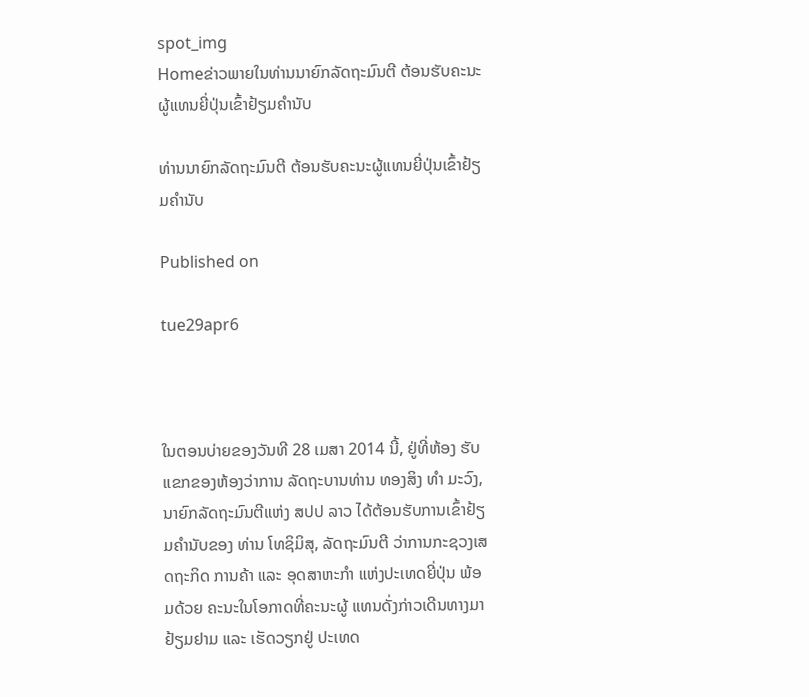spot_img
Homeຂ່າວພາຍໃນທ່ານນາຍົກລັດຖະມົນຕີ ຕ້ອນຮັບຄະນະຜູ້ແທນຍີ່ປຸ່ນເຂົ້າຢ້ຽມຄຳນັບ

ທ່ານນາຍົກລັດຖະມົນຕີ ຕ້ອນຮັບຄະນະຜູ້ແທນຍີ່ປຸ່ນເຂົ້າຢ້ຽມຄຳນັບ

Published on

tue29apr6



ໃນຕອນບ່າຍຂອງວັນທີ 28 ເມສາ 2014 ນີ້, ຢູ່ທີ່ຫ້ອງ ຮັບແຂກຂອງຫ້ອງວ່າການ ລັດຖະບານທ່ານ ທອງສິງ ທຳ ມະວົງ,     ນາຍົກລັດຖະມົນຕີແຫ່ງ ສປປ ລາວ ໄດ້ຕ້ອນຮັບການເຂົ້າຢ້ຽມຄຳນັບຂອງ ທ່ານ ໂທຊິມິສຸ, ລັດຖະມົນຕີ ວ່າການກະຊວງເສດຖະກິດ ການຄ້າ ແລະ ອຸດສາຫະກຳ ແຫ່ງປະເທດຍີ່ປຸ່ນ ພ້ອມດ້ວຍ ຄະນະໃນໂອກາດທີ່ຄະນະຜູ້ ແທນດັ່ງກ່າວເດີນທາງມາ ຢ້ຽມຢາມ ແລະ ເຮັດວຽກຢູ່ ປະເທດ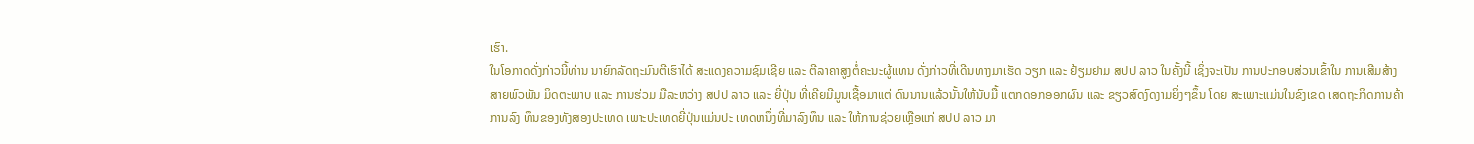ເຮົາ.
ໃນໂອກາດດັ່ງກ່າວນີ້ທ່ານ ນາຍົກລັດຖະມົນຕີເຮົາໄດ້ ສະແດງຄວາມຊົມເຊີຍ ແລະ ຕີລາຄາສູງຕໍ່ຄະນະຜູ້ແທນ ດັ່ງກ່າວທີ່ເດີນທາງມາເຮັດ ວຽກ ແລະ ຢ້ຽມຢາມ ສປປ ລາວ ໃນຄັ້ງນີ້ ເຊິ່ງຈະເປັນ ການປະກອບສ່ວນເຂົ້າໃນ ການເສີມສ້າງສາຍພົວພັນ ມິດຕະພາບ ແລະ ການຮ່ວມ ມືລະຫວ່າງ ສປປ ລາວ ແລະ ຍີ່ປຸ່ນ ທີ່ເຄີຍມີມູນເຊື້ອມາແຕ່ ດົນນານແລ້ວນັ້ນໃຫ້ນັບມື້ ແຕກດອກອອກຜົນ ແລະ ຂຽວສົດງົດງາມຍິ່ງໆຂຶ້ນ ໂດຍ ສະເພາະແມ່ນໃນຂົງເຂດ ເສດຖະກິດການຄ້າການລົງ ທຶນຂອງທັງສອງປະເທດ ເພາະປະເທດຍີ່ປຸ່ນແມ່ນປະ ເທດຫນຶ່ງທີ່ມາລົງທຶນ ແລະ ໃຫ້ການຊ່ວຍເຫຼືອແກ່ ສປປ ລາວ ມາ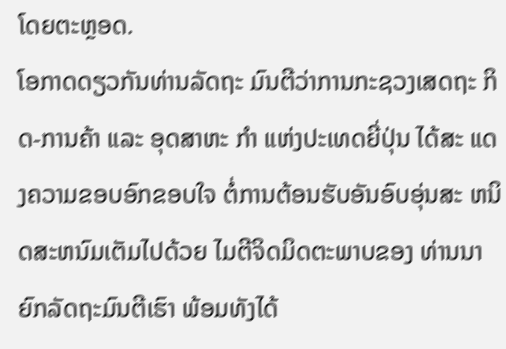ໂດຍຕະຫຼອດ.
ໂອກາດດຽວກັນທ່ານລັດຖະ ມົນຕີວ່າການກະຊວງເສດຖະ ກິດ-ການຄ້າ ແລະ ອຸດສາຫະ ກຳ ແຫ່ງປະເທດຍີ່ປຸ່ນ ໄດ້ສະ ແດງຄວາມຂອບອົກຂອບໃຈ ຕໍ່ການຕ້ອນຮັບອັນອົບອຸ່ນສະ ຫນິດສະຫນົມເຕັມໄປດ້ວຍ ໄມຕີຈິດມິດຕະພາບຂອງ ທ່ານນາຍົກລັດຖະມົນຕີເຮົາ ພ້ອມທັງໄດ້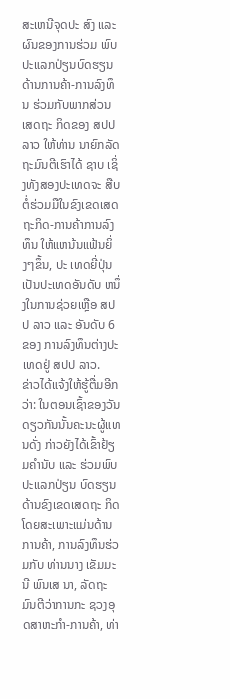ສະເຫນີຈຸດປະ ສົງ ແລະ ຜົນຂອງການຮ່ວມ ພົບປະແລກປ່ຽນບົດຮຽນ ດ້ານການຄ້າ-ການລົງທຶນ ຮ່ວມກັບພາກສ່ວນເສດຖະ ກິດຂອງ ສປປ ລາວ ໃຫ້ທ່ານ ນາຍົກລັດຖະມົນຕີເຮົາໄດ້ ຊາບ ເຊິ່ງທັງສອງປະເທດຈະ ສືບຕໍ່ຮ່ວມມືໃນຂົງເຂດເສດ ຖະກິດ-ການຄ້າການລົງທຶນ ໃຫ້ແຫນ້ນແຟ້ນຍິ່ງໆຂຶ້ນ, ປະ ເທດຍີ່ປຸ່ນເປັນປະເທດອັນດັບ ຫນຶ່ງໃນການຊ່ວຍເຫຼືອ ສປປ ລາວ ແລະ ອັນດັບ 6 ຂອງ ການລົງທຶນຕ່າງປະເທດຢູ່ ສປປ ລາວ.
ຂ່າວໄດ້ແຈ້ງໃຫ້ຮູ້ຕື່ມອີກ ວ່າ: ໃນຕອນເຊົ້າຂອງວັນ ດຽວກັນນັ້ນຄະນະຜູ້ແທນດັ່ງ ກ່າວຍັງໄດ້ເຂົ້າຢ້ຽມຄຳນັບ ແລະ ຮ່ວມພົບປະແລກປ່ຽນ ບົດຮຽນດ້ານຂົງເຂດເສດຖະ ກິດໂດຍສະເພາະແມ່ນດ້ານ ການຄ້າ, ການລົງທຶນຮ່ວມກັບ ທ່ານນາງ ເຂັມມະນີ ພົນເສ ນາ, ລັດຖະມົນຕີວ່າການກະ ຊວງອຸດສາຫະກຳ-ການຄ້າ, ທ່າ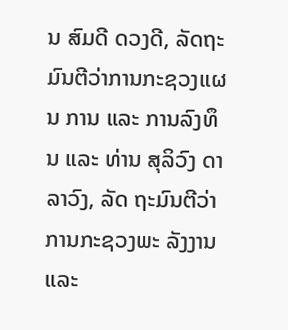ນ ສົມດີ ດວງດີ, ລັດຖະ ມົນຕີວ່າການກະຊວງແຜນ ການ ແລະ ການລົງທຶນ ແລະ ທ່ານ ສຸລິວົງ ດາລາວົງ, ລັດ ຖະມົນຕີວ່າການກະຊວງພະ ລັງງານ ແລະ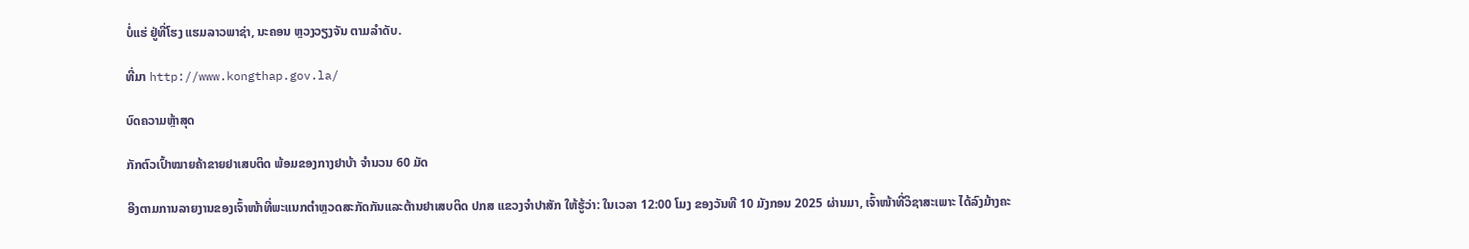ບໍ່ແຮ່ ຢູ່ທີ່ໂຮງ ແຮມລາວພາຊ່າ, ນະຄອນ ຫຼວງວຽງຈັນ ຕາມລຳດັບ.

ທີ່ມາ http://www.kongthap.gov.la/

ບົດຄວາມຫຼ້າສຸດ

ກັກຕົວເປົ້າໝາຍຄ້າຂາຍຢາເສບຕິດ ພ້ອມຂອງກາງຢາບ້າ ຈຳນວນ 60 ມັດ

ອີງຕາມການລາຍງານຂອງເຈົ້າໜ້າທີ່ພະແນກຕຳຫຼວດສະກັດກັນແລະຕ້ານຢາເສບຕິດ ປກສ ແຂວງຈຳປາສັກ ໃຫ້ຮູ້ວ່າ: ໃນເວລາ 12:00 ໂມງ ຂອງວັນທີ 10 ມັງກອນ 2025 ຜ່ານມາ, ເຈົ້າໜ້າທີ່ວິຊາສະເພາະ ໄດ້ລົງມ້າງຄະ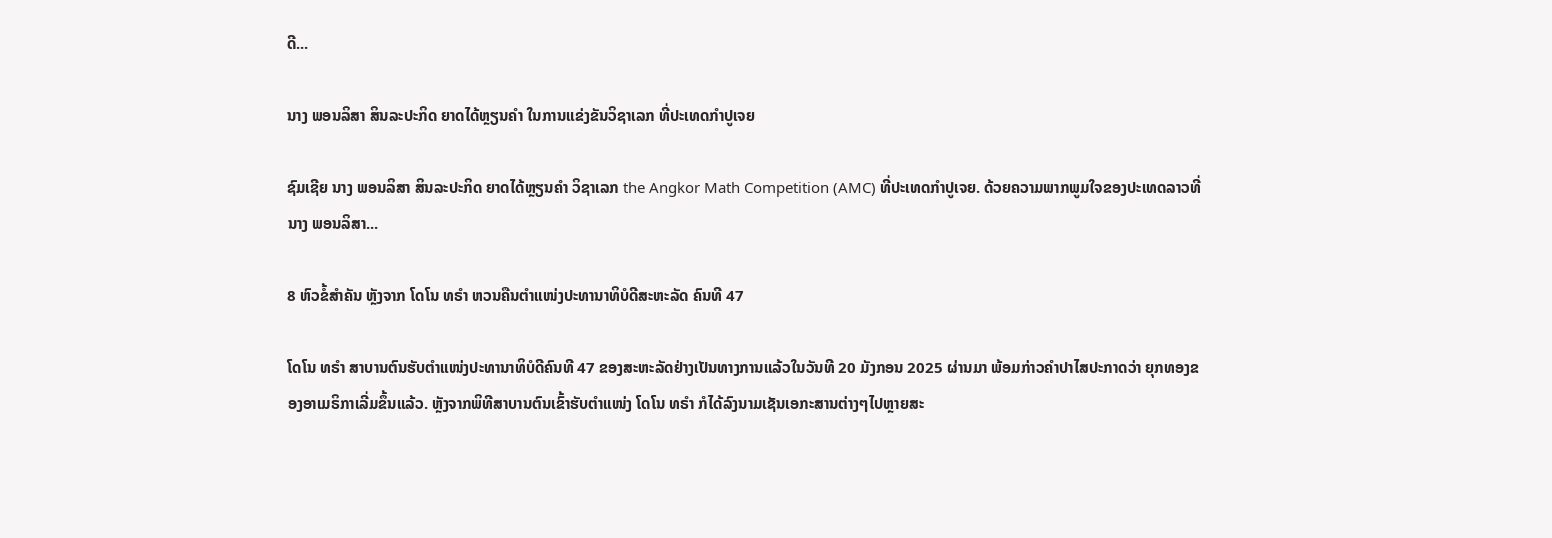ດີ...

ນາງ ພອນລິສາ ສິນລະປະກິດ ຍາດໄດ້ຫຼຽນຄໍາ ໃນການແຂ່ງຂັນວິຊາເລກ ທີ່ປະເທດກໍາປູເຈຍ

ຊົມເຊີຍ ນາງ ພອນລິສາ ສິນລະປະກິດ ຍາດໄດ້ຫຼຽນຄໍາ ວິຊາເລກ the Angkor Math Competition (AMC) ທີ່ປະເທດກໍາປູເຈຍ. ດ້ວຍຄວາມພາກພູມໃຈຂອງປະເທດລາວທີ່ ນາງ ພອນລິສາ...

8 ຫົວຂໍ້ສຳຄັນ ຫຼັງຈາກ ໂດໂນ ທຣຳ ຫວນຄືນຕຳແໜ່ງປະທານາທິບໍດີສະຫະລັດ ຄົນທີ 47

ໂດໂນ ທຣຳ ສາບານຕົນຮັບຕຳແໜ່ງປະທານາທິບໍດີຄົນທີ 47 ຂອງສະຫະລັດຢ່າງເປັນທາງການແລ້ວໃນວັນທີ 20 ມັງກອນ 2025 ຜ່ານມາ ພ້ອມກ່າວຄຳປາໄສປະກາດວ່າ ຍຸກທອງຂອງອາເມຣິກາເລີ່ມຂຶ້ນແລ້ວ. ຫຼັງຈາກພິທີສາບານຕົນເຂົ້າຮັບຕຳແໜ່ງ ໂດໂນ ທຣຳ ກໍໄດ້ລົງນາມເຊັນເອກະສານຕ່າງໆໄປຫຼາຍສະ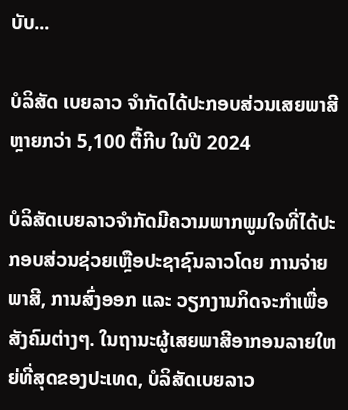ບັບ...

ບໍລິສັດ ເບຍລາວ ຈຳກັດໄດ້ປະກອບສ່ວນເສຍພາສີຫຼາຍກວ່າ 5,100 ຕື້ກີບ ໃນປີ 2024

ບໍລິສັດເບຍລາວຈຳກັດມີຄວາມພາກພູມໃຈທີ່ໄດ້ປະກອບສ່ວນຊ່ວຍເຫຼືອປະຊາຊົນລາວໂດຍ ການຈ່າຍພາສີ, ການສົ່ງອອກ ແລະ ວຽກງານກິດຈະກຳເພື່ອສັງຄົມຕ່າງໆ. ໃນຖານະຜູ້ເສຍພາສີອາກອນລາຍໃຫຍ່ທີ່ສຸດຂອງປະເທດ, ບໍລິສັດເບຍລາວ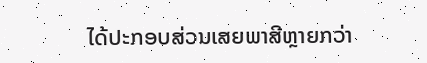ໄດ້ປະກອບສ່ວນເສຍພາສີຫຼາຍກວ່າ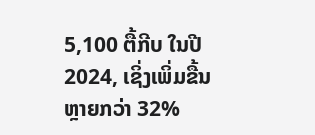5,100 ຕື້ກີບ ໃນປີ 2024, ເຊິ່ງເພິ່ມຂື້ນຫຼາຍກວ່າ 32%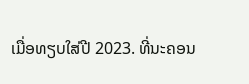ເມື່ອທຽບໃສ່ປີ 2023. ທີ່ນະຄອນ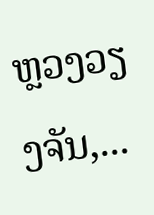ຫຼວງວຽງຈັນ,...